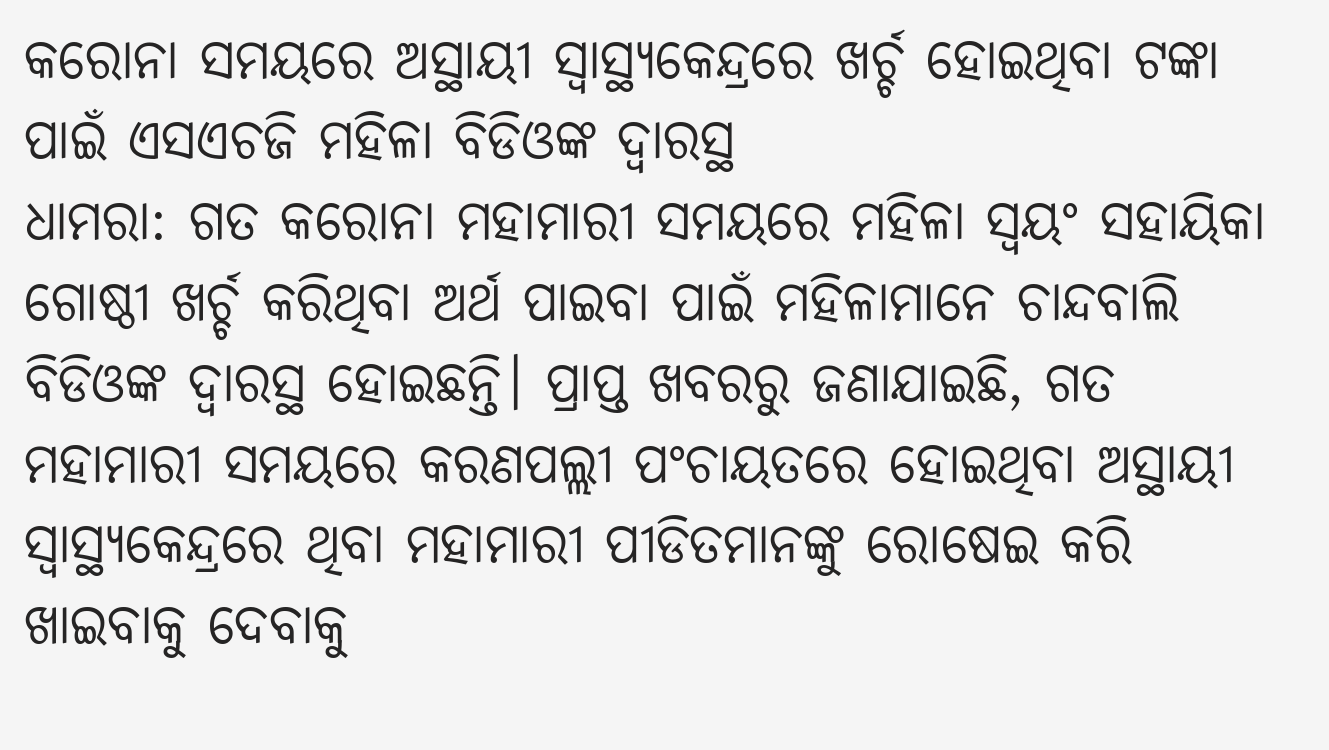କରୋନା ସମୟରେ ଅସ୍ଥାୟୀ ସ୍ବାସ୍ଥ୍ୟକେନ୍ଦ୍ରରେ ଖର୍ଚ୍ଚ ହୋଇଥିବା ଟଙ୍କା ପାଇଁ ଏସଏଚଜି ମହିଳା ବିଡିଓଙ୍କ ଦ୍ୱାରସ୍ଥ
ଧାମରା: ଗତ କରୋନା ମହାମାରୀ ସମୟରେ ମହିଳା ସ୍ୱୟଂ ସହାୟିକା ଗୋଷ୍ଠୀ ଖର୍ଚ୍ଚ କରିଥିବା ଅର୍ଥ ପାଇବା ପାଇଁ ମହିଳାମାନେ ଚାନ୍ଦବାଲି ବିଡିଓଙ୍କ ଦ୍ୱାରସ୍ଥ ହୋଇଛନ୍ତି। ପ୍ରାପ୍ତ ଖବରରୁ ଜଣାଯାଇଛି, ଗତ ମହାମାରୀ ସମୟରେ କରଣପଲ୍ଲୀ ପଂଚାୟତରେ ହୋଇଥିବା ଅସ୍ଥାୟୀ ସ୍ୱାସ୍ଥ୍ୟକେନ୍ଦ୍ରରେ ଥିବା ମହାମାରୀ ପୀଡିତମାନଙ୍କୁ ରୋଷେଇ କରି ଖାଇବାକୁ ଦେବାକୁ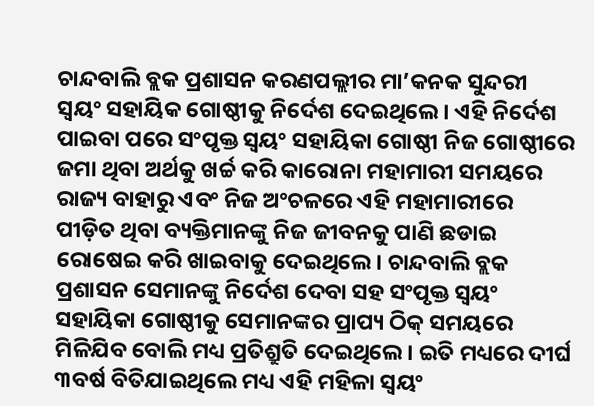ଚାନ୍ଦବାଲି ବ୍ଲକ ପ୍ରଶାସନ କରଣପଲ୍ଲୀର ମା’କନକ ସୁନ୍ଦରୀ ସ୍ୱୟଂ ସହାୟିକ ଗୋଷ୍ଠୀକୁ ନିର୍ଦେଶ ଦେଇଥିଲେ। ଏହି ନିର୍ଦେଶ ପାଇବା ପରେ ସଂପୃକ୍ତ ସ୍ୱୟଂ ସହାୟିକା ଗୋଷ୍ଠୀ ନିଜ ଗୋଷ୍ଠୀରେ ଜମା ଥିବା ଅର୍ଥକୁ ଖର୍ଚ୍ଚ କରି କାରୋନା ମହାମାରୀ ସମୟରେ ରାଜ୍ୟ ବାହାରୁ ଏବଂ ନିଜ ଅଂଚଳରେ ଏହି ମହାମାରୀରେ ପୀଡ଼ିତ ଥିବା ବ୍ୟକ୍ତିମାନଙ୍କୁ ନିଜ ଜୀବନକୁ ପାଣି ଛଡାଇ ରୋଷେଇ କରି ଖାଇବାକୁ ଦେଇଥିଲେ। ଚାନ୍ଦବାଲି ବ୍ଲକ ପ୍ରଶାସନ ସେମାନଙ୍କୁ ନିର୍ଦେଶ ଦେବା ସହ ସଂପୃକ୍ତ ସ୍ୱୟଂ ସହାୟିକା ଗୋଷ୍ଠୀକୁ ସେମାନଙ୍କର ପ୍ରାପ୍ୟ ଠିକ୍ ସମୟରେ ମିଳିଯିବ ବୋଲି ମଧ୍ୟ ପ୍ରତିଶ୍ରୁତି ଦେଇଥିଲେ। ଇତି ମଧ୍ୟରେ ଦୀର୍ଘ ୩ବର୍ଷ ବିତିଯାଇଥିଲେ ମଧ୍ୟ ଏହି ମହିଳା ସ୍ବୟଂ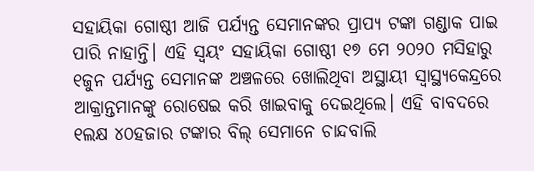ସହାୟିକା ଗୋଷ୍ଠୀ ଆଜି ପର୍ଯ୍ୟନ୍ତ ସେମାନଙ୍କର ପ୍ରାପ୍ୟ ଟଙ୍କା ଗଣ୍ଡାକ ପାଇ ପାରି ନାହାନ୍ତି। ଏହି ସ୍ୱୟଂ ସହାୟିକା ଗୋଷ୍ଠୀ ୧୭ ମେ ୨୦୨୦ ମସିହାରୁ ୧ଜୁନ ପର୍ଯ୍ୟନ୍ତ ସେମାନଙ୍କ ଅଞ୍ଚଳରେ ଖୋଲିଥିବା ଅସ୍ଥାୟୀ ସ୍ବାସ୍ଥ୍ୟକେନ୍ଦ୍ରରେ ଆକ୍ରାନ୍ତମାନଙ୍କୁ ରୋଷେଇ କରି ଖାଇବାକୁ ଦେଇଥିଲେ। ଏହି ବାବଦରେ ୧ଲକ୍ଷ ୪୦ହଜାର ଟଙ୍କାର ବିଲ୍ ସେମାନେ ଚାନ୍ଦବାଲି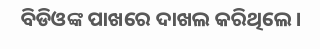ବିଡିଓଙ୍କ ପାଖରେ ଦାଖଲ କରିଥିଲେ।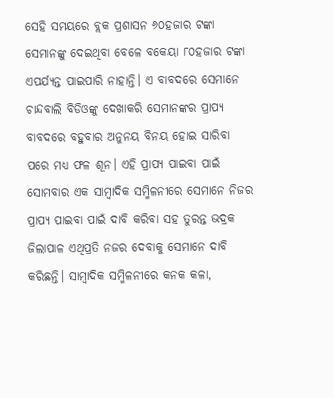ସେହି ସମୟରେ ବ୍ଲକ ପ୍ରଶାସନ ୬୦ହଜାର ଟଙ୍କା ସେମାନଙ୍କୁ ଦେଇଥିବା ବେଳେ ବକେୟା ୮୦ହଜାର ଟଙ୍କା ଏପର୍ଯ୍ୟନ୍ତ ପାଇପାରି ନାହାନ୍ତି। ଏ ବାବଦରେ ସେମାନେ ଚାନ୍ଦବାଲି ବିଡିଓଙ୍କୁ ଦେଖାକରି ସେମାନଙ୍କର ପ୍ରାପ୍ୟ ବାବଦରେ ବହୁବାର ଅନୁନୟ ବିନୟ ହୋଇ ସାରିବା ପରେ ମଧ୍ୟ ଫଳ ଶୂନ। ଏହି ପ୍ରାପ୍ୟ ପାଇବା ପାଇଁ ସୋମବାର ଏକ ସାମ୍ବାଦିକ ସମ୍ମିଳନୀରେ ସେମାନେ ନିଜର ପ୍ରାପ୍ୟ ପାଇବା ପାଇଁ ଦାବି କରିବା ସହ ତୁରନ୍ତ ଭଦ୍ରକ ଜିଲାପାଳ ଏଥିପ୍ରତି ନଜର ଦେବାକୁ ସେମାନେ ଦାବି କରିଛନ୍ତି। ସାମ୍ବାଦିକ ସମ୍ମିଳନୀରେ କନକ କଳା,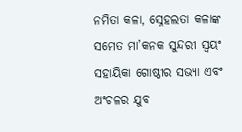ନମିତା କଳା, ସ୍ନେହଲତା କଳାଙ୍କ ସମେତ ମା’କନକ ସୁନ୍ଦରୀ ସ୍ୱୟଂ ସହାୟିକା ଗୋଷ୍ଠୀର ସଭ୍ୟା ଏବଂ ଅଂଚଳର ଯୁବ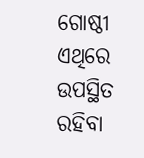ଗୋଷ୍ଠୀ ଏଥିରେ ଉପସ୍ଥିତ ରହିବା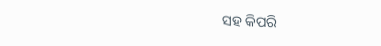ସହ କିପରି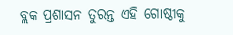ବ୍ଲକ ପ୍ରଶାସନ ତୁରନ୍ତ ଏହି ଗୋଷ୍ଠୀକୁ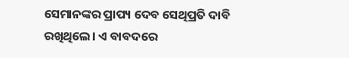ସେମାନଙ୍କର ପ୍ରାପ୍ୟ ଦେବ ସେଥିପ୍ରତି ଦାବି ରଖିଥିଲେ। ଏ ବାବଦରେ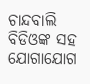ଚାନ୍ଦବାଲି ବିଡିଓଙ୍କ ସହ ଯୋଗାଯୋଗ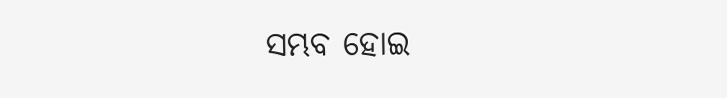ସମ୍ଭବ ହୋଇ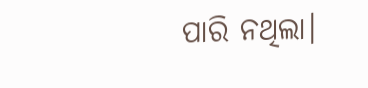ପାରି ନଥିଲା।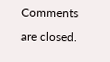Comments are closed.